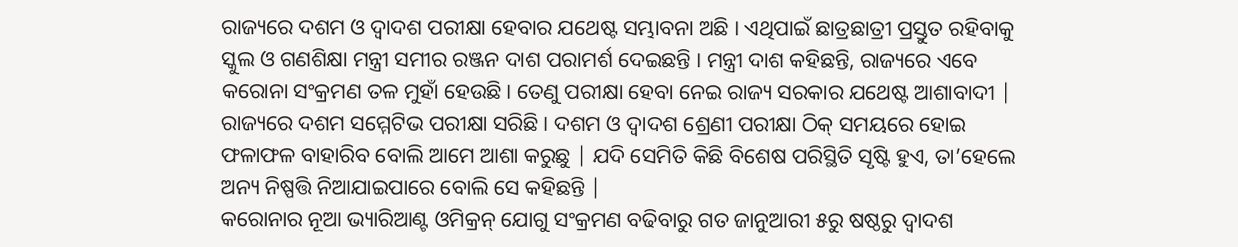ରାଜ୍ୟରେ ଦଶମ ଓ ଦ୍ୱାଦଶ ପରୀକ୍ଷା ହେବାର ଯଥେଷ୍ଟ ସମ୍ଭାବନା ଅଛି । ଏଥିପାଇଁ ଛାତ୍ରଛାତ୍ରୀ ପ୍ରସ୍ତୁତ ରହିବାକୁ ସ୍କୁଲ ଓ ଗଣଶିକ୍ଷା ମନ୍ତ୍ରୀ ସମୀର ରଞ୍ଜନ ଦାଶ ପରାମର୍ଶ ଦେଇଛନ୍ତି । ମନ୍ତ୍ରୀ ଦାଶ କହିଛନ୍ତି, ରାଜ୍ୟରେ ଏବେ କରୋନା ସଂକ୍ରମଣ ତଳ ମୁହାଁ ହେଉଛି। ତେଣୁ ପରୀକ୍ଷା ହେବା ନେଇ ରାଜ୍ୟ ସରକାର ଯଥେଷ୍ଟ ଆଶାବାଦୀ | ରାଜ୍ୟରେ ଦଶମ ସମ୍ମେଟିଭ ପରୀକ୍ଷା ସରିଛି । ଦଶମ ଓ ଦ୍ୱାଦଶ ଶ୍ରେଣୀ ପରୀକ୍ଷା ଠିକ୍ ସମୟରେ ହୋଇ ଫଳାଫଳ ବାହାରିବ ବୋଲି ଆମେ ଆଶା କରୁଛୁ | ଯଦି ସେମିତି କିଛି ବିଶେଷ ପରିସ୍ଥିତି ସୃଷ୍ଟି ହୁଏ, ତା’ହେଲେ ଅନ୍ୟ ନିଷ୍ପତ୍ତି ନିଆଯାଇପାରେ ବୋଲି ସେ କହିଛନ୍ତି |
କରୋନାର ନୂଆ ଭ୍ୟାରିଆଣ୍ଟ ଓମିକ୍ରନ୍ ଯୋଗୁ ସଂକ୍ରମଣ ବଢିବାରୁ ଗତ ଜାନୁଆରୀ ୫ରୁ ଷଷ୍ଠରୁ ଦ୍ୱାଦଶ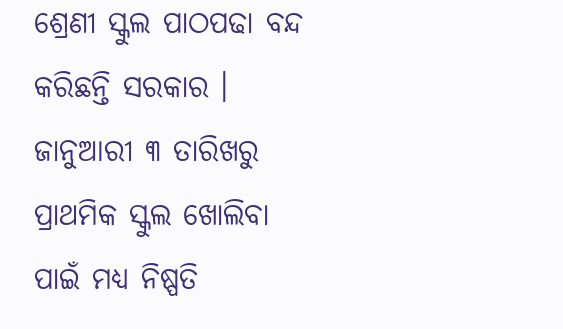ଶ୍ରେଣୀ ସ୍କୁଲ ପାଠପଢା ବନ୍ଦ କରିଛନ୍ତି ସରକାର । ଜାନୁଆରୀ ୩ ତାରିଖରୁ ପ୍ରାଥମିକ ସ୍କୁଲ ଖୋଲିବା ପାଇଁ ମଧ୍ୟ ନିଷ୍ପତି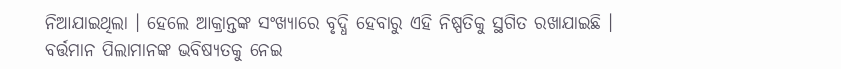ନିଆଯାଇଥିଲା । ହେଲେ ଆକ୍ରାନ୍ତଙ୍କ ସଂଖ୍ୟାରେ ବୃଦ୍ଧି ହେବାରୁ ଏହି ନିଷ୍ପତିକୁ ସ୍ଥଗିତ ରଖାଯାଇଛି । ବର୍ତ୍ତମାନ ପିଲାମାନଙ୍କ ଭବିଷ୍ୟତକୁ ନେଇ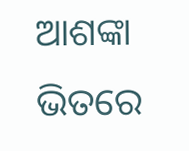ଆଶଙ୍କା ଭିତରେ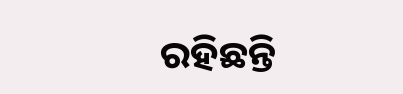ରହିଛନ୍ତି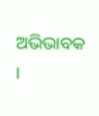ଅଭିଭାବକ ।